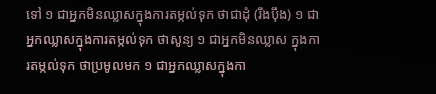ទៅ ១ ជាអ្នកមិនឈ្លាសក្នុងការតម្កល់ទុក ថាជាដុំ (រឹងប៉ឹង) ១ ជាអ្នកឈ្លាសក្នុងការតម្កល់ទុក ថាសូន្យ ១ ជាអ្នកមិនឈ្លាស ក្នុងការតម្កល់ទុក ថាប្រមូលមក ១ ជាអ្នកឈ្លាសក្នុងកា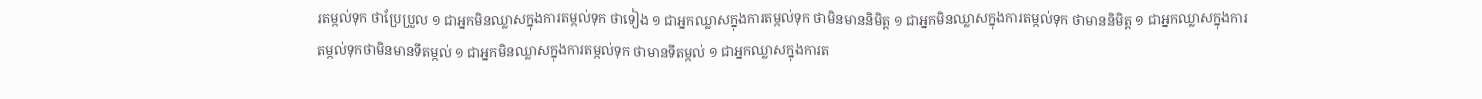រតម្កល់ទុក ថាប្រែប្រួល ១ ជាអ្នកមិនឈ្លាសក្នុងការតម្កល់ទុក ថាទៀង ១ ជាអ្នកឈ្លាសក្នុងការតម្កល់ទុក ថាមិនមាននិមិត្ត ១ ជាអ្នកមិនឈ្លាសក្នុងការតម្កល់ទុក ថាមាននិមិត្ត ១ ជាអ្នកឈ្លាសក្នុងការតម្កល់ទុកថាមិនមានទីតម្កល់ ១ ជាអ្នកមិនឈ្លាសក្នុងការតម្កល់ទុក ថាមានទីតម្កល់ ១ ជាអ្នកឈ្លាសក្នុងការត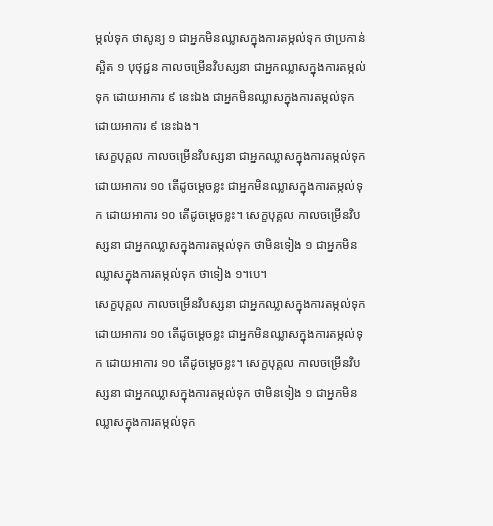ម្កល់ទុក ថាសូន្យ ១ ជាអ្នកមិនឈ្លាសក្នុងការតម្កល់ទុក ថាប្រកាន់ស្អិត ១ បុថុជ្ជន កាលចម្រើនវិបស្សនា ជាអ្នកឈ្លាសក្នុងការតម្កល់ទុក ដោយអាការ ៩ នេះឯង ជាអ្នកមិនឈ្លាសក្នុងការតម្កល់ទុក ដោយអាការ ៩ នេះឯង។
សេក្ខបុគ្គល កាលចម្រើនវិបស្សនា ជាអ្នកឈ្លាសក្នុងការតម្កល់ទុក ដោយអាការ ១០ តើដូចម្ដេចខ្លះ ជាអ្នកមិនឈ្លាសក្នុងការតម្កល់ទុក ដោយអាការ ១០ តើដូចម្ដេចខ្លះ។ សេក្ខបុគ្គល កាលចម្រើនវិបស្សនា ជាអ្នកឈ្លាសក្នុងការតម្កល់ទុក ថាមិនទៀង ១ ជាអ្នកមិនឈ្លាសក្នុងការតម្កល់ទុក ថាទៀង ១។បេ។
សេក្ខបុគ្គល កាលចម្រើនវិបស្សនា ជាអ្នកឈ្លាសក្នុងការតម្កល់ទុក ដោយអាការ ១០ តើដូចម្ដេចខ្លះ ជាអ្នកមិនឈ្លាសក្នុងការតម្កល់ទុក ដោយអាការ ១០ តើដូចម្ដេចខ្លះ។ សេក្ខបុគ្គល កាលចម្រើនវិបស្សនា ជាអ្នកឈ្លាសក្នុងការតម្កល់ទុក ថាមិនទៀង ១ ជាអ្នកមិនឈ្លាសក្នុងការតម្កល់ទុក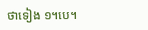ថាទៀង ១។បេ។